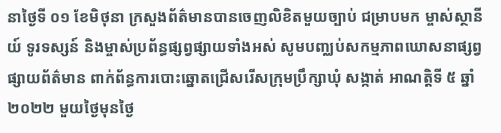នាថ្ងៃទី ០១ ខែមិថុនា ក្រសួងព័ត៌មានបានចេញលិខិតមួយច្បាប់ ជម្រាបមក ម្ចាស់ស្ថានីយ៍ ទូរទស្សន៍ និងម្ចាស់ប្រព័ន្ធផ្សព្វផ្សាយទាំងអស់ សូមបញ្ឈប់សកម្មភាពឃោសនាផ្សព្វផ្សាយព័ត៌មាន ពាក់ព័ន្ធការបោះឆ្នោតជ្រើសរើសក្រុមប្រឹក្សាឃុំ សង្កាត់ អាណត្តិទី ៥ ឆ្នាំ ២០២២ មួយថ្ងៃមុនថ្ងៃ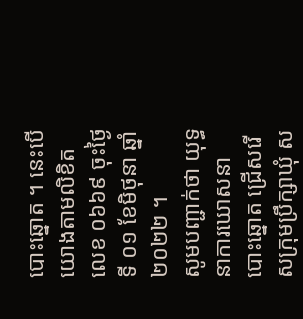បោះឆ្នោត ។ នេះបើយោងតាមលិខិតលេខ ០៦៦៩ ចុះថ្ងៃទី ០១ ខែមិថុនា ឆ្នាំ ២០២២ ។
សូមបញ្ជាក់ថា យុទ្ធនាការឃោសនាបោះឆ្នោត ជ្រើសរើសក្រុមប្រឹក្សាឃុំ ស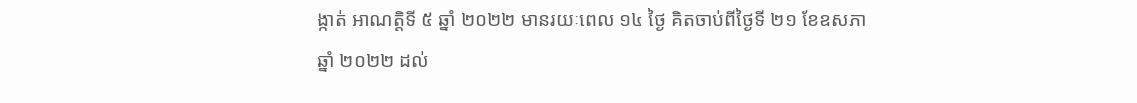ង្កាត់ អាណត្តិទី ៥ ឆ្នាំ ២០២២ មានរយៈពេល ១៤ ថ្ងៃ គិតចាប់ពីថ្ងៃទី ២១ ខែឧសភា ឆ្នាំ ២០២២ ដល់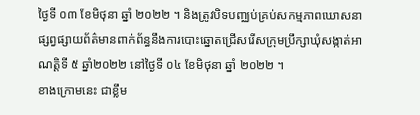ថ្ងៃទី ០៣ ខែមិថុនា ឆ្នាំ ២០២២ ។ និងត្រូវបិទបញ្ឈប់គ្រប់សកម្មភាពឃោសនាផ្សព្វផ្សាយព័ត៌មានពាក់ព័ន្ធនឹងការបោះឆ្នោតជ្រើសរើសក្រុមប្រឹក្សាឃុំសង្កាត់អាណត្តិទី ៥ ឆ្នាំ២០២២ នៅថ្ងៃទី ០៤ ខែមិថុនា ឆ្នាំ ២០២២ ។
ខាងក្រោមនេះ ជាខ្លឹម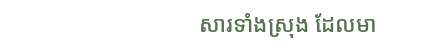សារទាំងស្រុង ដែលមា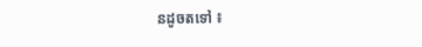នដូចតទៅ ៖